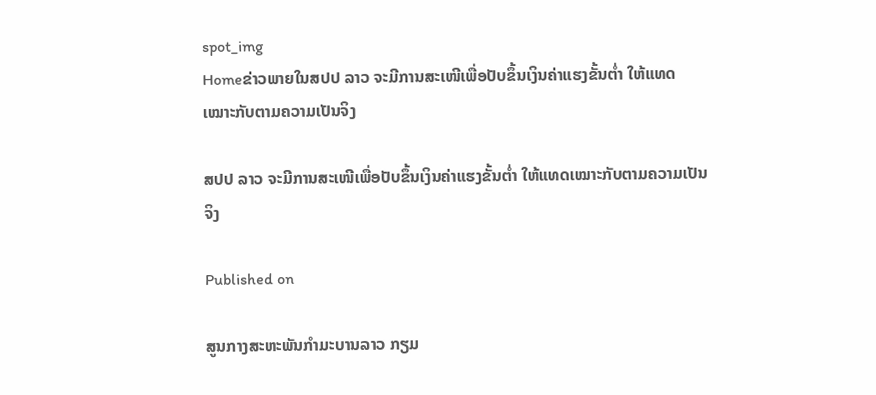spot_img
Homeຂ່າວພາຍໃນສປປ ລາວ ຈະມີການສະເໜີເພື່ອປັບຂຶ້ນເງິນຄ່າແຮງຂັ້ນຕໍ່າ ໃຫ້ແທດເໝາະກັບຕາມຄວາມເປັນຈິງ

ສປປ ລາວ ຈະມີການສະເໜີເພື່ອປັບຂຶ້ນເງິນຄ່າແຮງຂັ້ນຕໍ່າ ໃຫ້ແທດເໝາະກັບຕາມຄວາມເປັນຈິງ

Published on

ສູນກາງສະຫະພັນກໍາມະບານລາວ ກຽມ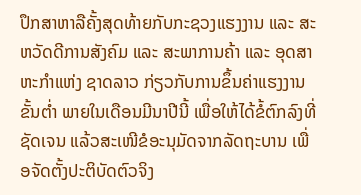ປຶກສາຫາລືຄັ້ງສຸດທ້າຍກັບກະຊວງແຮງງານ ແລະ ສະຫວັດດີການສັງຄົມ ແລະ ສະພາການຄ້າ ແລະ ອຸດສາຫະກໍາແຫ່ງ ຊາດລາວ ກ່ຽວກັບການຂຶ້ນຄ່າແຮງງານຂັ້ນຕໍ່າ ພາຍໃນເດືອນມີນາປີນີ້ ເພື່ອໃຫ້ໄດ້ຂໍ້ຕົກລົງທີ່ຊັດເຈນ ແລ້ວສະເໜີຂໍອະນຸມັດຈາກລັດຖະບານ ເພື່ອຈັດຕັ້ງປະຕິບັດຕົວຈິງ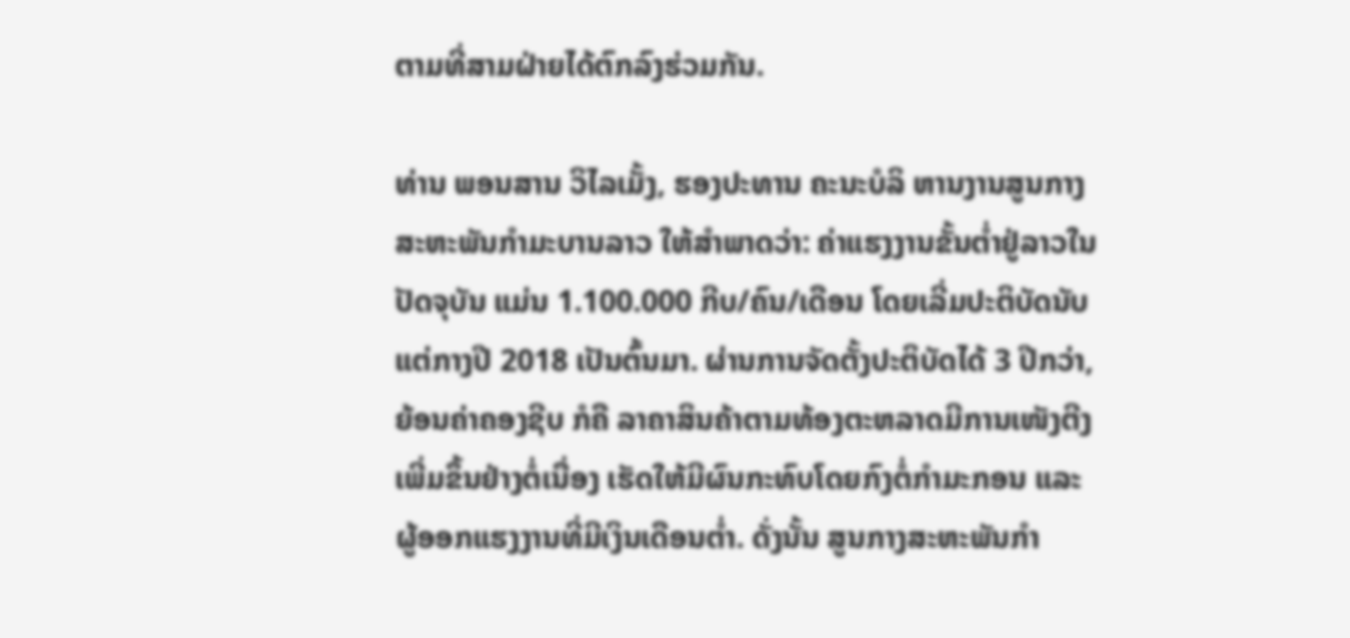ຕາມທີ່ສາມຝ່າຍໄດ້ຕົກລົງຮ່ວມກັນ.

ທ່ານ ພອນສານ ວິໄລເມັ້ງ, ຮອງປະທານ ຄະນະບໍລິ ຫານງານສູນກາງສະຫະພັນກໍາມະບານລາວ ໃຫ້ສໍາພາດວ່າ: ຄ່າແຮງງານຂັ້ນຕໍ່າຢູ່ລາວໃນປັດຈຸບັນ ແມ່ນ 1.100.000 ກີບ/ຄົນ/ເດືອນ ໂດຍເລີ່ມປະຕິບັດນັບແຕ່ກາງປີ 2018 ເປັນຕົ້ນມາ. ຜ່ານການຈັດຕັ້ງປະຕິບັດໄດ້ 3 ປີກວ່າ, ຍ້ອນຄ່າຄອງຊີບ ກໍຄື ລາຄາສິນຄ້າຕາມທ້ອງຕະຫລາດມີການເໜັງຕີງເພີ່ມຂຶ້ນຢ່າງຕໍ່ເນື່ອງ ເຮັດໃຫ້ມີຜົນກະທົບໂດຍກົງຕໍ່ກໍາມະກອນ ແລະ ຜູ້ອອກແຮງງານທີ່ມີເງິນເດືອນຕໍ່າ. ດັ່ງນັ້ນ ສູນກາງສະຫະພັນກໍາ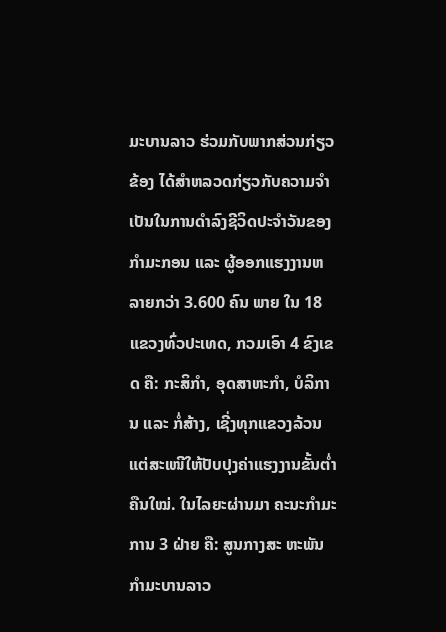ມະບານລາວ ຮ່ວມກັບພາກສ່ວນກ່ຽວຂ້ອງ ໄດ້ສໍາຫລວດກ່ຽວກັບຄວາມຈໍາເປັນໃນການດໍາລົງຊີວິດປະຈໍາວັນຂອງກໍາມະກອນ ແລະ ຜູ້ອອກແຮງງານຫລາຍກວ່າ 3.600 ຄົນ ພາຍ ໃນ 18 ແຂວງທົ່ວປະເທດ, ກວມເອົາ 4 ຂົງເຂດ ຄື: ກະສິກໍາ, ອຸດສາຫະກໍາ, ບໍລິການ ແລະ ກໍ່ສ້າງ, ເຊີ່ງທຸກແຂວງລ້ວນແຕ່ສະເໜີໃຫ້ປັບປຸງຄ່າແຮງງານຂັ້ນຕໍ່າຄືນໃໝ່. ໃນໄລຍະຜ່ານມາ ຄະນະກໍາມະການ 3 ຝ່າຍ ຄື: ສູນກາງສະ ຫະພັນກໍາມະບານລາວ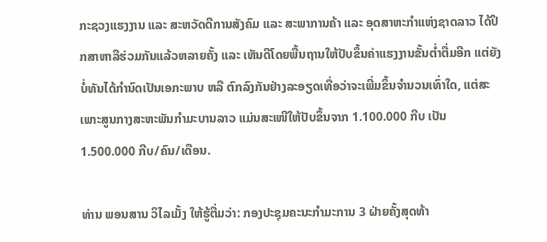ກະຊວງແຮງງານ ແລະ ສະຫວັດດີການສັງຄົມ ແລະ ສະພາການຄ້າ ແລະ ອຸດສາຫະກໍາແຫ່ງຊາດລາວ ໄດ້ປຶກສາຫາລືຮ່ວມກັນແລ້ວຫລາຍຄັ້ງ ແລະ ເຫັນດີໂດຍພື້ນຖານໃຫ້ປັບຂຶ້ນຄ່າແຮງງານຂັ້ນຕໍ່າຕື່ມອີກ ແຕ່ຍັງບໍ່ທັນໄດ້ກໍານົດເປັນເອກະພາບ ຫລື ຕົກລົງກັນຢ່າງລະອຽດເທື່ອວ່າຈະເພີ່ມຂຶ້ນຈໍານວນເທົ່າໃດ, ແຕ່ສະ ເພາະສູນກາງສະຫະພັນກໍາມະບານລາວ ແມ່ນສະເໜີໃຫ້ປັບຂຶ້ນຈາກ 1.100.000 ກີບ ເປັນ 1.500.000 ກີບ/ຄົນ/ເດືອນ.

ທ່ານ ພອນສານ ວິໄລເມັ້ງ ໃຫ້ຮູ້ຕື່ມວ່າ: ກອງປະຊຸມຄະນະກໍາມະການ 3 ຝ່າຍຄັ້ງສຸດທ້າ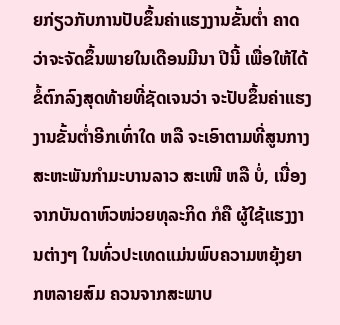ຍກ່ຽວກັບການປັບຂຶ້ນຄ່າແຮງງານຂັ້ນຕໍ່າ ຄາດວ່າຈະຈັດຂຶ້ນພາຍໃນເດືອນມີນາ ປີນີ້ ເພື່ອໃຫ້ໄດ້ຂໍ້ຕົກລົງສຸດທ້າຍທີ່ຊັດເຈນວ່າ ຈະປັບຂຶ້ນຄ່າແຮງງານຂັ້ນຕໍ່າອີກເທົ່າໃດ ຫລື ຈະເອົາຕາມທີ່ສູນກາງສະຫະພັນກໍາມະບານລາວ ສະເໜີ ຫລື ບໍ່, ເນື່ອງຈາກບັນດາຫົວໜ່ວຍທຸລະກິດ ກໍຄື ຜູ້ໃຊ້ແຮງງານຕ່າງໆ ໃນທົ່ວປະເທດແມ່ນພົບຄວາມຫຍຸ້ງຍາກຫລາຍສົມ ຄວນຈາກສະພາບ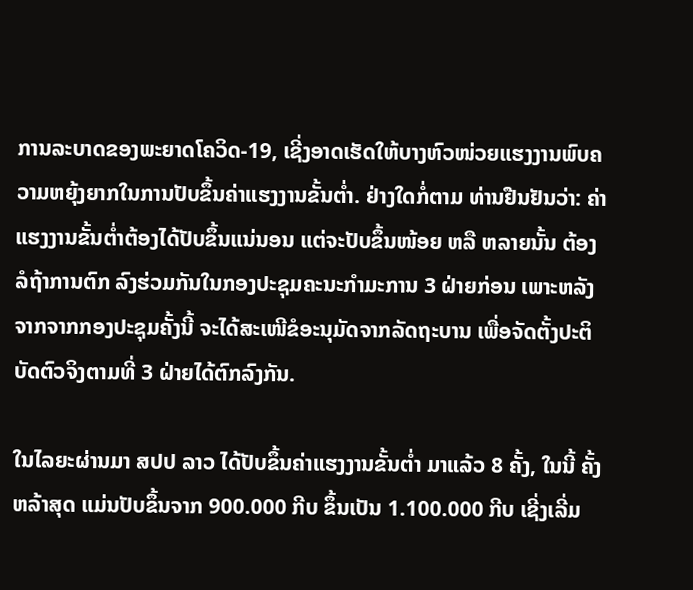ການລະບາດຂອງພະຍາດໂຄວິດ-19, ເຊີ່ງອາດເຮັດໃຫ້ບາງຫົວໜ່ວຍແຮງງານພົບຄວາມຫຍຸ້ງຍາກໃນການປັບຂຶ້ນຄ່າແຮງງານຂັ້ນຕໍ່າ. ຢ່າງໃດກໍ່ຕາມ ທ່ານຢືນຢັນວ່າ: ຄ່າແຮງງານຂັ້ນຕໍ່າຕ້ອງໄດ້ປັບຂຶ້ນແນ່ນອນ ແຕ່ຈະປັບຂຶ້ນໜ້ອຍ ຫລື ຫລາຍນັ້ນ ຕ້ອງລໍຖ້າການຕົກ ລົງຮ່ວມກັນໃນກອງປະຊຸມຄະນະກໍາມະການ 3 ຝ່າຍກ່ອນ ເພາະຫລັງຈາກຈາກກອງປະຊຸມຄັ້ງນີ້ ຈະໄດ້ສະເໜີຂໍອະນຸມັດຈາກລັດຖະບານ ເພື່ອຈັດຕັ້ງປະຕິບັດຕົວຈິງຕາມທີ່ 3 ຝ່າຍໄດ້ຕົກລົງກັນ.

ໃນໄລຍະຜ່ານມາ ສປປ ລາວ ໄດ້ປັບຂຶ້ນຄ່າແຮງງານຂັ້ນຕໍ່າ ມາແລ້ວ 8 ຄັ້ງ, ໃນນີ້ ຄັ້ງຫລ້າສຸດ ແມ່ນປັບຂຶ້ນຈາກ 900.000 ກີບ ຂຶ້ນເປັນ 1.100.000 ກີບ ເຊີ່ງເລີ່ມ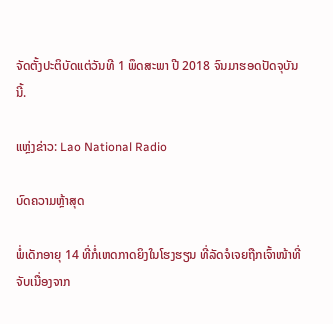ຈັດຕັ້ງປະຕິບັດແຕ່ວັນທີ 1 ພຶດສະພາ ປີ 2018 ຈົນມາຮອດປັດຈຸບັນນີ້.

ແຫຼ່ງຂ່າວ: Lao National Radio

ບົດຄວາມຫຼ້າສຸດ

ພໍ່ເດັກອາຍຸ 14 ທີ່ກໍ່ເຫດກາດຍິງໃນໂຮງຮຽນ ທີ່ລັດຈໍເຈຍຖືກເຈົ້າໜ້າທີ່ຈັບເນື່ອງຈາກ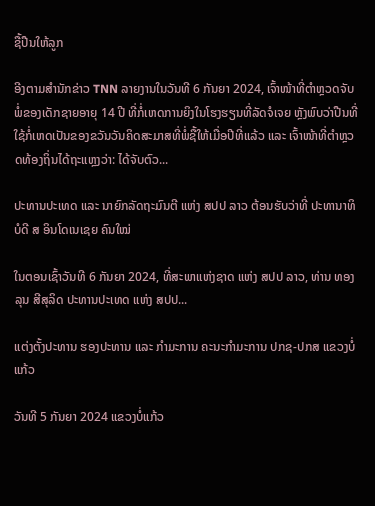ຊື້ປືນໃຫ້ລູກ

ອີງຕາມສຳນັກຂ່າວ TNN ລາຍງານໃນວັນທີ 6 ກັນຍາ 2024, ເຈົ້າໜ້າທີ່ຕຳຫຼວດຈັບພໍ່ຂອງເດັກຊາຍອາຍຸ 14 ປີ ທີ່ກໍ່ເຫດການຍິງໃນໂຮງຮຽນທີ່ລັດຈໍເຈຍ ຫຼັງພົບວ່າປືນທີ່ໃຊ້ກໍ່ເຫດເປັນຂອງຂວັນວັນຄິດສະມາສທີ່ພໍ່ຊື້ໃຫ້ເມື່ອປີທີ່ແລ້ວ ແລະ ເຈົ້າໜ້າທີ່ຕຳຫຼວດທ້ອງຖິ່ນໄດ້ຖະແຫຼງວ່າ: ໄດ້ຈັບຕົວ...

ປະທານປະເທດ ແລະ ນາຍົກລັດຖະມົນຕີ ແຫ່ງ ສປປ ລາວ ຕ້ອນຮັບວ່າທີ່ ປະທານາທິບໍດີ ສ ອິນໂດເນເຊຍ ຄົນໃໝ່

ໃນຕອນເຊົ້າວັນທີ 6 ກັນຍາ 2024, ທີ່ສະພາແຫ່ງຊາດ ແຫ່ງ ສປປ ລາວ, ທ່ານ ທອງລຸນ ສີສຸລິດ ປະທານປະເທດ ແຫ່ງ ສປປ...

ແຕ່ງຕັ້ງປະທານ ຮອງປະທານ ແລະ ກຳມະການ ຄະນະກຳມະການ ປກຊ-ປກສ ແຂວງບໍ່ແກ້ວ

ວັນທີ 5 ກັນຍາ 2024 ແຂວງບໍ່ແກ້ວ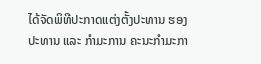ໄດ້ຈັດພິທີປະກາດແຕ່ງຕັ້ງປະທານ ຮອງປະທານ ແລະ ກຳມະການ ຄະນະກຳມະກາ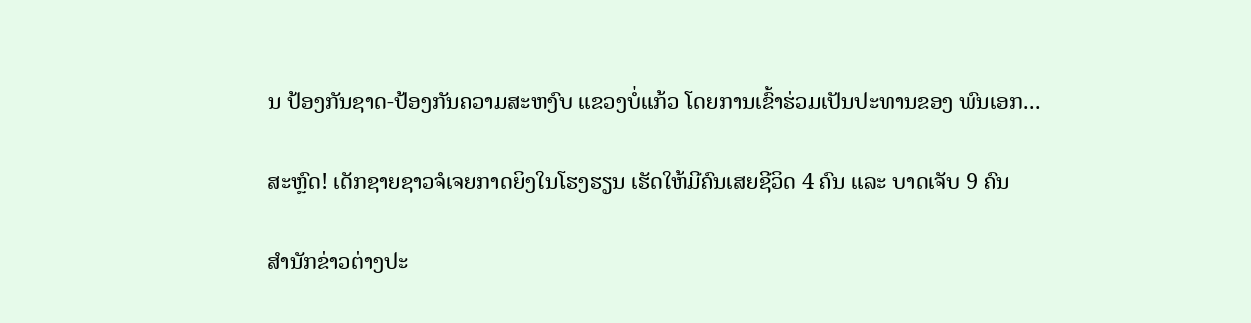ນ ປ້ອງກັນຊາດ-ປ້ອງກັນຄວາມສະຫງົບ ແຂວງບໍ່ແກ້ວ ໂດຍການເຂົ້າຮ່ວມເປັນປະທານຂອງ ພົນເອກ...

ສະຫຼົດ! ເດັກຊາຍຊາວຈໍເຈຍກາດຍິງໃນໂຮງຮຽນ ເຮັດໃຫ້ມີຄົນເສຍຊີວິດ 4 ຄົນ ແລະ ບາດເຈັບ 9 ຄົນ

ສຳນັກຂ່າວຕ່າງປະ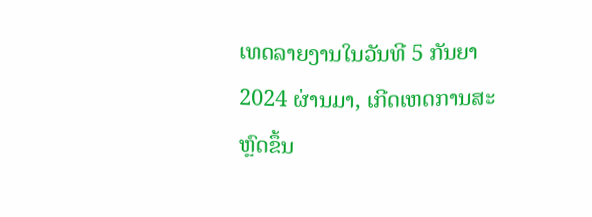ເທດລາຍງານໃນວັນທີ 5 ກັນຍາ 2024 ຜ່ານມາ, ເກີດເຫດການສະຫຼົດຂຶ້ນ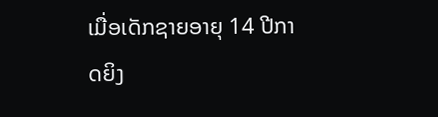ເມື່ອເດັກຊາຍອາຍຸ 14 ປີກາດຍິງ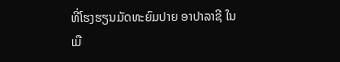ທີ່ໂຮງຮຽນມັດທະຍົມປາຍ ອາປາລາຊີ ໃນເມື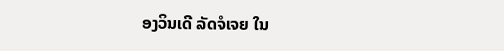ອງວິນເດີ ລັດຈໍເຈຍ ໃນ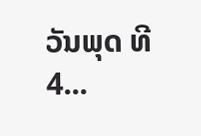ວັນພຸດ ທີ 4...